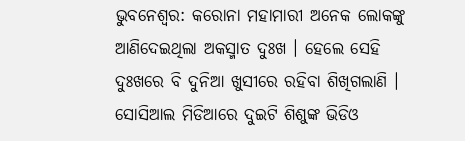ଭୁବନେଶ୍ୱର: କରୋନା ମହାମାରୀ ଅନେକ ଲୋକଙ୍କୁ ଆଣିଦେଇଥିଲା ଅକସ୍ମାତ ଦୁଃଖ । ହେଲେ ସେହି ଦୁଃଖରେ ବି ଦୁନିଆ ଖୁସୀରେ ରହିବା ଶିଖିଗଲାଣି । ସୋସିଆଲ ମିଡିଆରେ ଦୁଇଟି ଶିଶୁଙ୍କ ଭିଡିଓ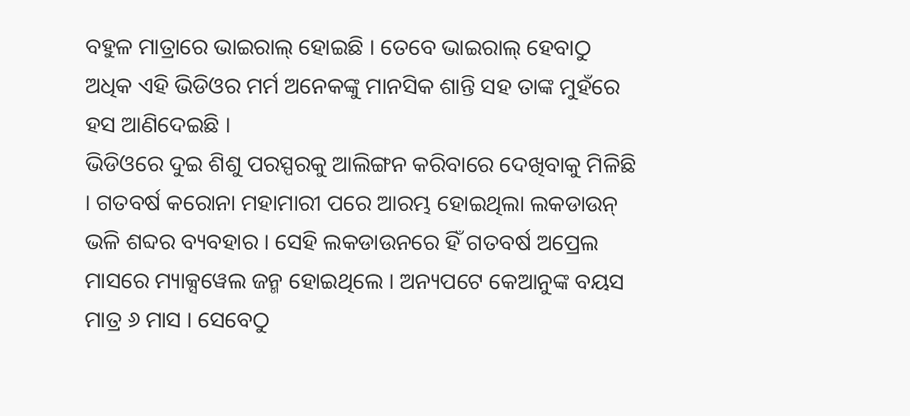ବହୁଳ ମାତ୍ରାରେ ଭାଇରାଲ୍ ହୋଇଛି । ତେବେ ଭାଇରାଲ୍ ହେବାଠୁ ଅଧିକ ଏହି ଭିଡିଓର ମର୍ମ ଅନେକଙ୍କୁ ମାନସିକ ଶାନ୍ତି ସହ ତାଙ୍କ ମୁହଁରେ ହସ ଆଣିଦେଇଛି ।
ଭିଡିଓରେ ଦୁଇ ଶିଶୁ ପରସ୍ପରକୁ ଆଲିଙ୍ଗନ କରିବାରେ ଦେଖିବାକୁ ମିଳିଛି । ଗତବର୍ଷ କରୋନା ମହାମାରୀ ପରେ ଆରମ୍ଭ ହୋଇଥିଲା ଲକଡାଉନ୍ ଭଳି ଶବ୍ଦର ବ୍ୟବହାର । ସେହି ଲକଡାଉନରେ ହିଁ ଗତବର୍ଷ ଅପ୍ରେଲ ମାସରେ ମ୍ୟାକ୍ସୱେଲ ଜନ୍ମ ହୋଇଥିଲେ । ଅନ୍ୟପଟେ କେଆନୁଙ୍କ ବୟସ ମାତ୍ର ୬ ମାସ । ସେବେଠୁ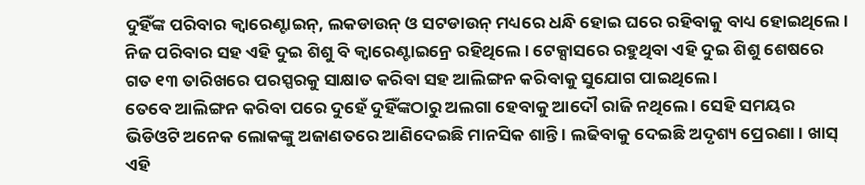ଦୁହିଁଙ୍କ ପରିବାର କ୍ୱାରେଣ୍ଟାଇନ୍, ଲକଡାଉନ୍ ଓ ସଟଡାଉନ୍ ମଧ୍ୟରେ ଧନ୍ଧି ହୋଇ ଘରେ ରହିବାକୁ ବାଧ୍ୟ ହୋଇଥିଲେ । ନିଜ ପରିବାର ସହ ଏହି ଦୁଇ ଶିଶୁ ବି କ୍ୱାରେଣ୍ଟାଇନ୍ରେ ରହିଥିଲେ । ଟେକ୍ସାସରେ ରହୁଥିବା ଏହି ଦୁଇ ଶିଶୁ ଶେଷରେ ଗତ ୧୩ ତାରିଖରେ ପରସ୍ପରକୁ ସାକ୍ଷାତ କରିବା ସହ ଆଲିଙ୍ଗନ କରିବାକୁ ସୁଯୋଗ ପାଇଥିଲେ ।
ତେବେ ଆଲିଙ୍ଗନ କରିବା ପରେ ଦୁହେଁ ଦୁହିଁଙ୍କଠାରୁ ଅଲଗା ହେବାକୁ ଆଦୌ ରାଜି ନଥିଲେ । ସେହି ସମୟର ଭିଡିଓଟି ଅନେକ ଲୋକଙ୍କୁ ଅଜାଣତରେ ଆଣିଦେଇଛି ମାନସିକ ଶାନ୍ତି । ଲଢିବାକୁ ଦେଇଛି ଅଦୃଶ୍ୟ ପ୍ରେରଣା । ଖାସ୍ ଏହି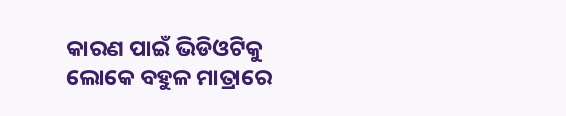କାରଣ ପାଇଁ ଭିଡିଓଟିକୁ ଲୋକେ ବହୁଳ ମାତ୍ରାରେ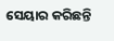ସେୟାର କରିଛନ୍ତି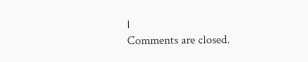।
Comments are closed.